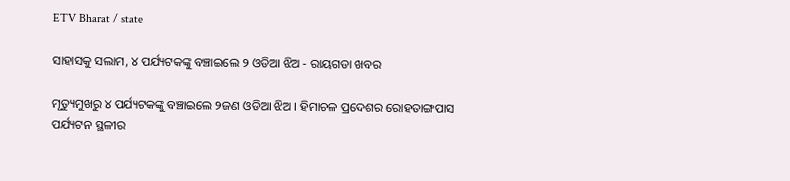ETV Bharat / state

ସାହାସକୁ ସଲାମ, ୪ ପର୍ଯ୍ୟଟକଙ୍କୁ ବଞ୍ଚାଇଲେ ୨ ଓଡିଆ ଝିଅ - ରାୟଗଡା ଖବର

ମୃତ୍ୟୁମୁଖରୁ ୪ ପର୍ଯ୍ୟଟକଙ୍କୁ ବଞ୍ଚାଇଲେ ୨ଜଣ ଓଡିଆ ଝିଅ । ହିମାଚଳ ପ୍ରଦେଶର ରୋହତାଙ୍ଗପାସ ପର୍ଯ୍ୟଟନ ସ୍ଥଳୀର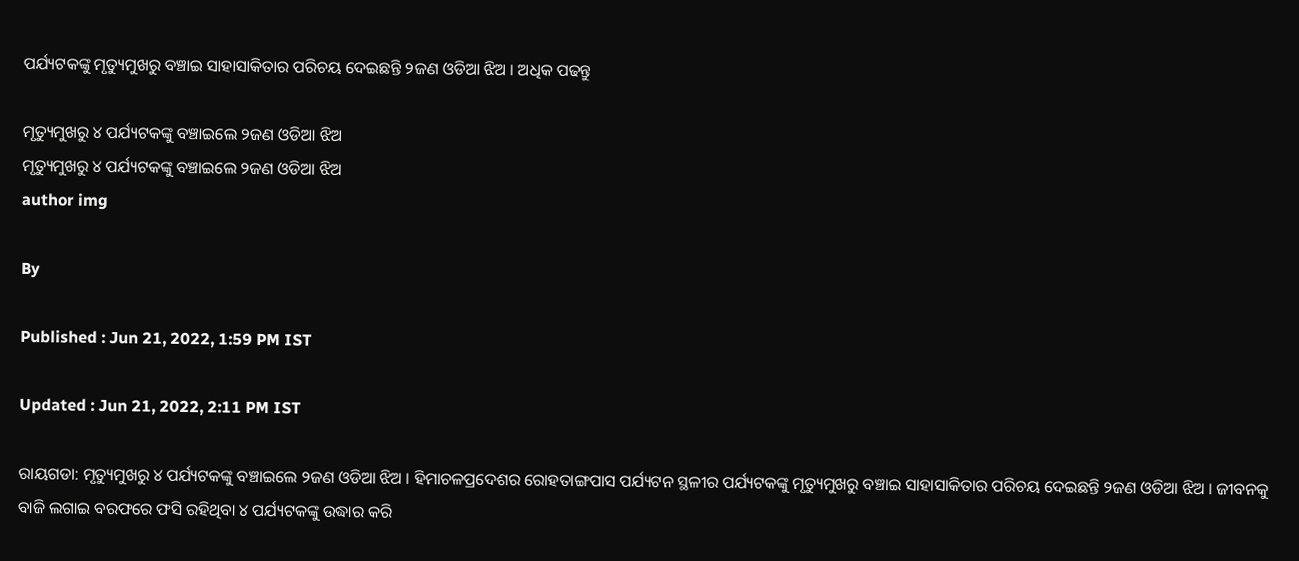ପର୍ଯ୍ୟଟକଙ୍କୁ ମୃତ୍ୟୁମୁଖରୁ ବଞ୍ଚାଇ ସାହାସାକିତାର ପରିଚୟ ଦେଇଛନ୍ତି ୨ଜଣ ଓଡିଆ ଝିଅ । ଅଧିକ ପଢନ୍ତୁ

ମୃତ୍ୟୁମୁଖରୁ ୪ ପର୍ଯ୍ୟଟକଙ୍କୁ ବଞ୍ଚାଇଲେ ୨ଜଣ ଓଡିଆ ଝିଅ
ମୃତ୍ୟୁମୁଖରୁ ୪ ପର୍ଯ୍ୟଟକଙ୍କୁ ବଞ୍ଚାଇଲେ ୨ଜଣ ଓଡିଆ ଝିଅ
author img

By

Published : Jun 21, 2022, 1:59 PM IST

Updated : Jun 21, 2022, 2:11 PM IST

ରାୟଗଡା: ମୃତ୍ୟୁମୁଖରୁ ୪ ପର୍ଯ୍ୟଟକଙ୍କୁ ବଞ୍ଚାଇଲେ ୨ଜଣ ଓଡିଆ ଝିଅ । ହିମାଚଳପ୍ରଦେଶର ରୋହତାଙ୍ଗପାସ ପର୍ଯ୍ୟଟନ ସ୍ଥଳୀର ପର୍ଯ୍ୟଟକଙ୍କୁ ମୃତ୍ୟୁମୁଖରୁ ବଞ୍ଚାଇ ସାହାସାକିତାର ପରିଚୟ ଦେଇଛନ୍ତି ୨ଜଣ ଓଡିଆ ଝିଅ । ଜୀବନକୁ ବାଜି ଲଗାଇ ବରଫରେ ଫସି ରହିଥିବା ୪ ପର୍ଯ୍ୟଟକଙ୍କୁ ଉଦ୍ଧାର କରି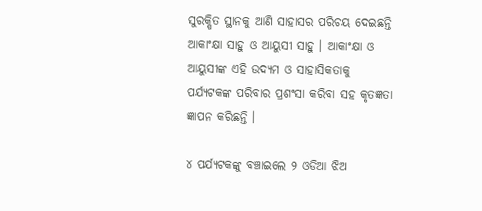ସୁରକ୍ଷିତ ସ୍ଥାନକୁ ଆଣି ସାହାସର ପରିଚୟ ଦେଇଛନ୍ତି ଆକାଂକ୍ଷା ସାହୁ ଓ ଆୟୁସୀ ସାହୁ । ଆକାଂକ୍ଷା ଓ ଆୟୁସୀଙ୍କ ଏହି ଉଦ୍ୟମ ଓ ସାହାସିକତାକୁ ପର୍ଯ୍ୟଟକଙ୍କ ପରିବାର ପ୍ରଶଂସା କରିବା ସହ କୃତଜ୍ଞତା ଜ୍ଞାପନ କରିଛନ୍ତି ।

୪ ପର୍ଯ୍ୟଟକଙ୍କୁ ବଞ୍ଚାଇଲେ ୨ ଓଡିଆ ଝିଅ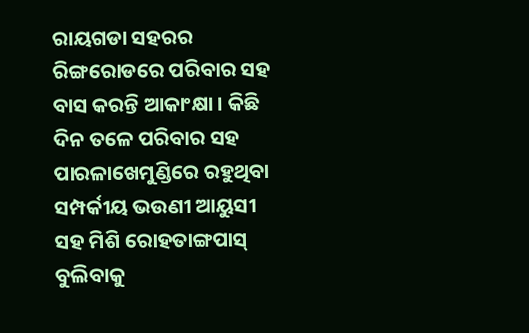ରାୟଗଡା ସହରର ରିଙ୍ଗରୋଡରେ ପରିବାର ସହ ବାସ କରନ୍ତି ଆକାଂକ୍ଷା । କିଛି ଦିନ ତଳେ ପରିବାର ସହ ପାରଳାଖେମୁଣ୍ଡିରେ ରହୁଥିବା ସମ୍ପର୍କୀୟ ଭଉଣୀ ଆୟୁସୀ ସହ ମିଶି ରୋହତାଙ୍ଗପାସ୍ ବୁଲିବାକୁ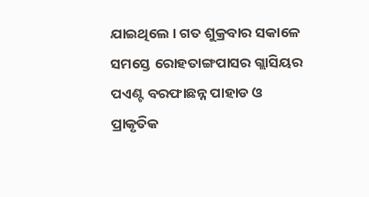ଯାଇଥିଲେ । ଗତ ଶୁକ୍ରବାର ସକାଳେ ସମସ୍ତେ ରୋହତାଙ୍ଗପାସର ଗ୍ଲାସିୟର ପଏଣ୍ଟ ବରଫାଛନ୍ନ ପାହାଡ ଓ ପ୍ରାକୃତିକ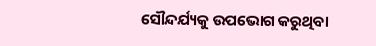ସୌନ୍ଦର୍ଯ୍ୟକୁ ଉପଭୋଗ କରୁଥିବା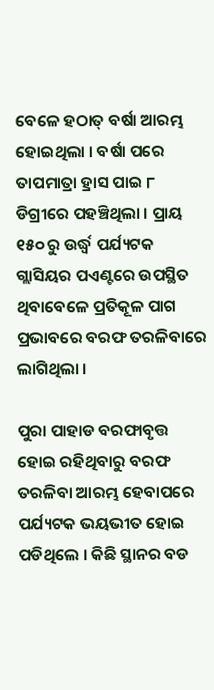ବେଳେ ହଠାତ୍ ବର୍ଷା ଆରମ୍ଭ ହୋଇଥିଲା । ବର୍ଷା ପରେ ତାପମାତ୍ରା ହ୍ରାସ ପାଇ ୮ ଡିଗ୍ରୀରେ ପହଞ୍ଚିଥିଲା । ପ୍ରାୟ ୧୫୦ ରୁ ଉର୍ଦ୍ଧ୍ୱ ପର୍ଯ୍ୟଟକ ଗ୍ଲାସିୟର ପଏଣ୍ଟରେ ଉପସ୍ଥିତ ଥିବାବେଳେ ପ୍ରତିକୂଳ ପାଗ ପ୍ରଭାବରେ ବରଫ ତରଳିବାରେ ଲାଗିଥିଲା ।

ପୁରା ପାହାଡ ବରଫାବୃତ୍ତ ହୋଇ ରହିଥିବାରୁ ବରଫ ତରଳିବା ଆରମ୍ଭ ହେବାପରେ ପର୍ଯ୍ୟଟକ ଭୟଭୀତ ହୋଇ ପଡିଥିଲେ । କିଛି ସ୍ଥାନର ବଡ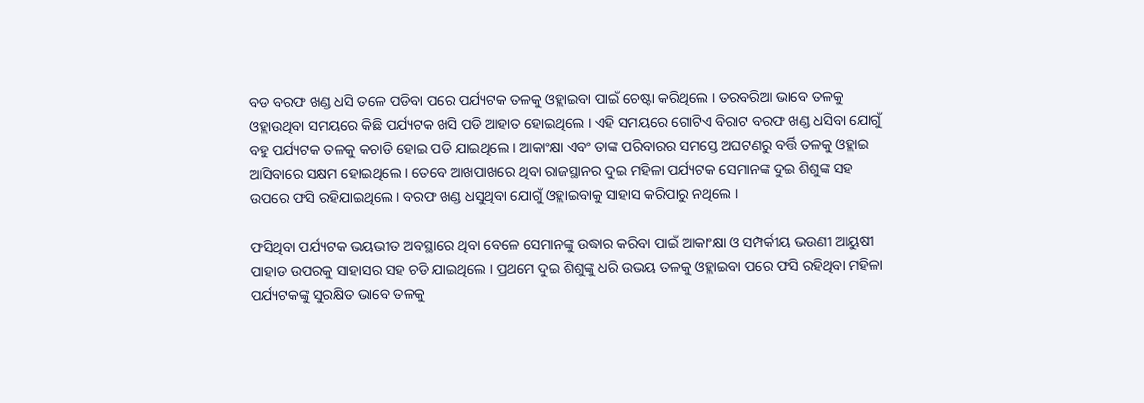ବଡ ବରଫ ଖଣ୍ଡ ଧସି ତଳେ ପଡିବା ପରେ ପର୍ଯ୍ୟଟକ ତଳକୁ ଓହ୍ଲାଇବା ପାଇଁ ଚେଷ୍ଟା କରିଥିଲେ । ତରବରିଆ ଭାବେ ତଳକୁ ଓହ୍ଲାଉଥିବା ସମୟରେ କିଛି ପର୍ଯ୍ୟଟକ ଖସି ପଡି ଆହାତ ହୋଇଥିଲେ । ଏହି ସମୟରେ ଗୋଟିଏ ବିରାଟ ବରଫ ଖଣ୍ଡ ଧସିବା ଯୋଗୁଁ ବହୁ ପର୍ଯ୍ୟଟକ ତଳକୁ କଚାଡି ହୋଇ ପଡି ଯାଇଥିଲେ । ଆକାଂକ୍ଷା ଏବଂ ତାଙ୍କ ପରିବାରର ସମସ୍ତେ ଅଘଟଣରୁ ବର୍ତ୍ତି ତଳକୁ ଓହ୍ଲାଇ ଆସିବାରେ ସକ୍ଷମ ହୋଇଥିଲେ । ତେବେ ଆଖପାଖରେ ଥିବା ରାଜସ୍ଥାନର ଦୁଇ ମହିଳା ପର୍ଯ୍ୟଟକ ସେମାନଙ୍କ ଦୁଇ ଶିଶୁଙ୍କ ସହ ଉପରେ ଫସି ରହିଯାଇଥିଲେ । ବରଫ ଖଣ୍ଡ ଧସୁଥିବା ଯୋଗୁଁ ଓହ୍ଲାଇବାକୁ ସାହାସ କରିପାରୁ ନଥିଲେ ।

ଫସିଥିବା ପର୍ଯ୍ୟଟକ ଭୟଭୀତ ଅବସ୍ଥାରେ ଥିବା ବେଳେ ସେମାନଙ୍କୁ ଉଦ୍ଧାର କରିବା ପାଇଁ ଆକାଂକ୍ଷା ଓ ସମ୍ପର୍କୀୟ ଭଉଣୀ ଆୟୁଷୀ ପାହାଡ ଉପରକୁ ସାହାସର ସହ ଚଡି ଯାଇଥିଲେ । ପ୍ରଥମେ ଦୁଇ ଶିଶୁଙ୍କୁ ଧରି ଉଭୟ ତଳକୁ ଓହ୍ଲାଇବା ପରେ ଫସି ରହିଥିବା ମହିଳା ପର୍ଯ୍ୟଟକଙ୍କୁ ସୁରକ୍ଷିତ ଭାବେ ତଳକୁ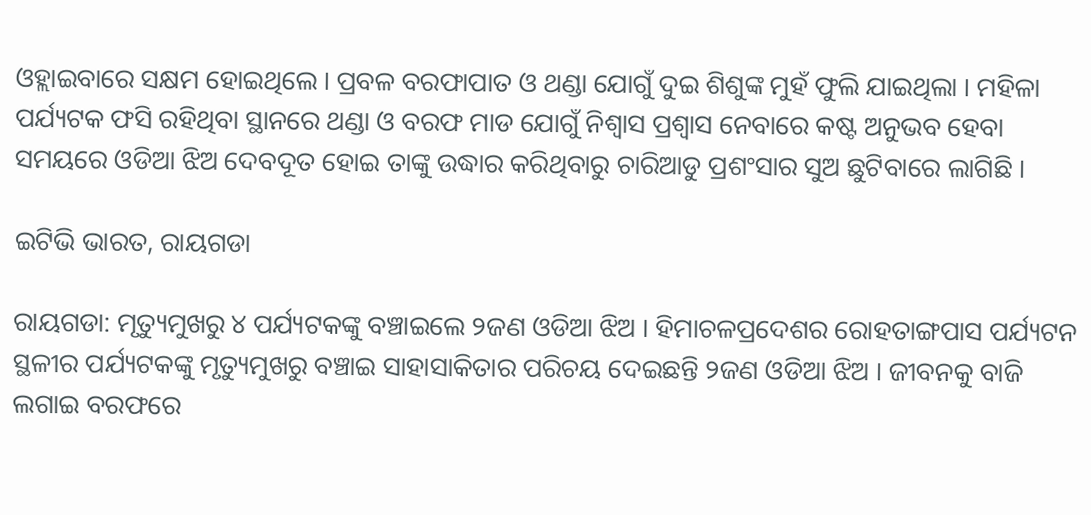ଓହ୍ଲାଇବାରେ ସକ୍ଷମ ହୋଇଥିଲେ । ପ୍ରବଳ ବରଫାପାତ ଓ ଥଣ୍ଡା ଯୋଗୁଁ ଦୁଇ ଶିଶୁଙ୍କ ମୁହଁ ଫୁଲି ଯାଇଥିଲା । ମହିଳା ପର୍ଯ୍ୟଟକ ଫସି ରହିଥିବା ସ୍ଥାନରେ ଥଣ୍ଡା ଓ ବରଫ ମାଡ ଯୋଗୁଁ ନିଶ୍ୱାସ ପ୍ରଶ୍ୱାସ ନେବାରେ କଷ୍ଟ ଅନୁଭବ ହେବା ସମୟରେ ଓଡିଆ ଝିଅ ଦେବଦୂତ ହୋଇ ତାଙ୍କୁ ଉଦ୍ଧାର କରିଥିବାରୁ ଚାରିଆଡୁ ପ୍ରଶଂସାର ସୁଅ ଛୁଟିବାରେ ଲାଗିଛି ।

ଇଟିଭି ଭାରତ, ରାୟଗଡା

ରାୟଗଡା: ମୃତ୍ୟୁମୁଖରୁ ୪ ପର୍ଯ୍ୟଟକଙ୍କୁ ବଞ୍ଚାଇଲେ ୨ଜଣ ଓଡିଆ ଝିଅ । ହିମାଚଳପ୍ରଦେଶର ରୋହତାଙ୍ଗପାସ ପର୍ଯ୍ୟଟନ ସ୍ଥଳୀର ପର୍ଯ୍ୟଟକଙ୍କୁ ମୃତ୍ୟୁମୁଖରୁ ବଞ୍ଚାଇ ସାହାସାକିତାର ପରିଚୟ ଦେଇଛନ୍ତି ୨ଜଣ ଓଡିଆ ଝିଅ । ଜୀବନକୁ ବାଜି ଲଗାଇ ବରଫରେ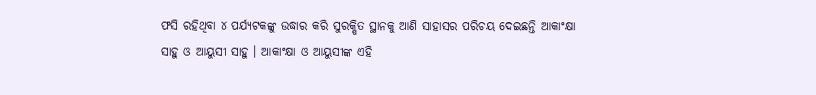ଫସି ରହିଥିବା ୪ ପର୍ଯ୍ୟଟକଙ୍କୁ ଉଦ୍ଧାର କରି ସୁରକ୍ଷିତ ସ୍ଥାନକୁ ଆଣି ସାହାସର ପରିଚୟ ଦେଇଛନ୍ତି ଆକାଂକ୍ଷା ସାହୁ ଓ ଆୟୁସୀ ସାହୁ । ଆକାଂକ୍ଷା ଓ ଆୟୁସୀଙ୍କ ଏହି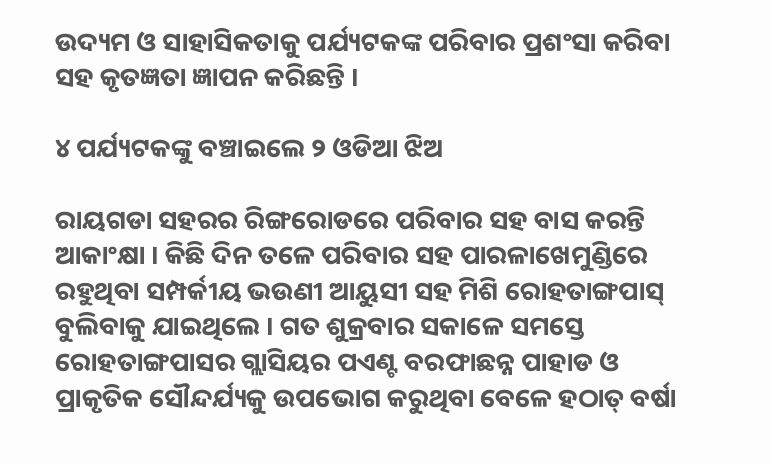ଉଦ୍ୟମ ଓ ସାହାସିକତାକୁ ପର୍ଯ୍ୟଟକଙ୍କ ପରିବାର ପ୍ରଶଂସା କରିବା ସହ କୃତଜ୍ଞତା ଜ୍ଞାପନ କରିଛନ୍ତି ।

୪ ପର୍ଯ୍ୟଟକଙ୍କୁ ବଞ୍ଚାଇଲେ ୨ ଓଡିଆ ଝିଅ

ରାୟଗଡା ସହରର ରିଙ୍ଗରୋଡରେ ପରିବାର ସହ ବାସ କରନ୍ତି ଆକାଂକ୍ଷା । କିଛି ଦିନ ତଳେ ପରିବାର ସହ ପାରଳାଖେମୁଣ୍ଡିରେ ରହୁଥିବା ସମ୍ପର୍କୀୟ ଭଉଣୀ ଆୟୁସୀ ସହ ମିଶି ରୋହତାଙ୍ଗପାସ୍ ବୁଲିବାକୁ ଯାଇଥିଲେ । ଗତ ଶୁକ୍ରବାର ସକାଳେ ସମସ୍ତେ ରୋହତାଙ୍ଗପାସର ଗ୍ଲାସିୟର ପଏଣ୍ଟ ବରଫାଛନ୍ନ ପାହାଡ ଓ ପ୍ରାକୃତିକ ସୌନ୍ଦର୍ଯ୍ୟକୁ ଉପଭୋଗ କରୁଥିବା ବେଳେ ହଠାତ୍ ବର୍ଷା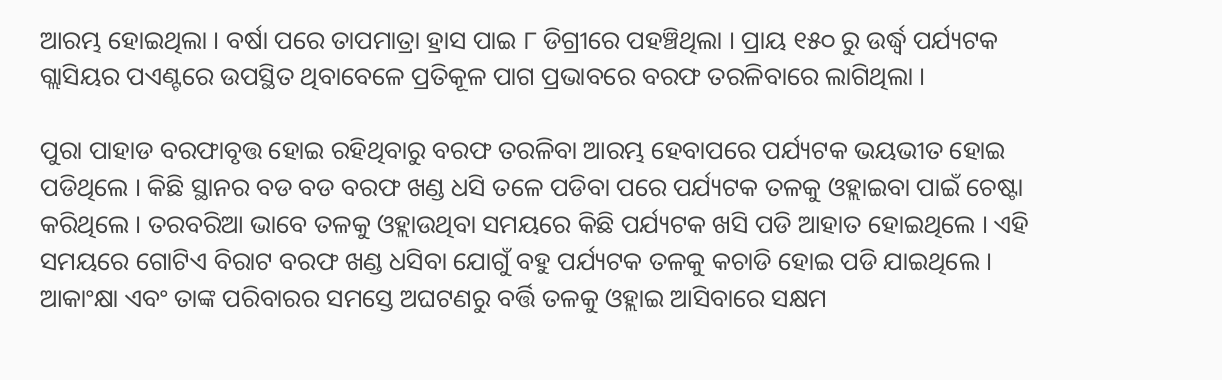ଆରମ୍ଭ ହୋଇଥିଲା । ବର୍ଷା ପରେ ତାପମାତ୍ରା ହ୍ରାସ ପାଇ ୮ ଡିଗ୍ରୀରେ ପହଞ୍ଚିଥିଲା । ପ୍ରାୟ ୧୫୦ ରୁ ଉର୍ଦ୍ଧ୍ୱ ପର୍ଯ୍ୟଟକ ଗ୍ଲାସିୟର ପଏଣ୍ଟରେ ଉପସ୍ଥିତ ଥିବାବେଳେ ପ୍ରତିକୂଳ ପାଗ ପ୍ରଭାବରେ ବରଫ ତରଳିବାରେ ଲାଗିଥିଲା ।

ପୁରା ପାହାଡ ବରଫାବୃତ୍ତ ହୋଇ ରହିଥିବାରୁ ବରଫ ତରଳିବା ଆରମ୍ଭ ହେବାପରେ ପର୍ଯ୍ୟଟକ ଭୟଭୀତ ହୋଇ ପଡିଥିଲେ । କିଛି ସ୍ଥାନର ବଡ ବଡ ବରଫ ଖଣ୍ଡ ଧସି ତଳେ ପଡିବା ପରେ ପର୍ଯ୍ୟଟକ ତଳକୁ ଓହ୍ଲାଇବା ପାଇଁ ଚେଷ୍ଟା କରିଥିଲେ । ତରବରିଆ ଭାବେ ତଳକୁ ଓହ୍ଲାଉଥିବା ସମୟରେ କିଛି ପର୍ଯ୍ୟଟକ ଖସି ପଡି ଆହାତ ହୋଇଥିଲେ । ଏହି ସମୟରେ ଗୋଟିଏ ବିରାଟ ବରଫ ଖଣ୍ଡ ଧସିବା ଯୋଗୁଁ ବହୁ ପର୍ଯ୍ୟଟକ ତଳକୁ କଚାଡି ହୋଇ ପଡି ଯାଇଥିଲେ । ଆକାଂକ୍ଷା ଏବଂ ତାଙ୍କ ପରିବାରର ସମସ୍ତେ ଅଘଟଣରୁ ବର୍ତ୍ତି ତଳକୁ ଓହ୍ଲାଇ ଆସିବାରେ ସକ୍ଷମ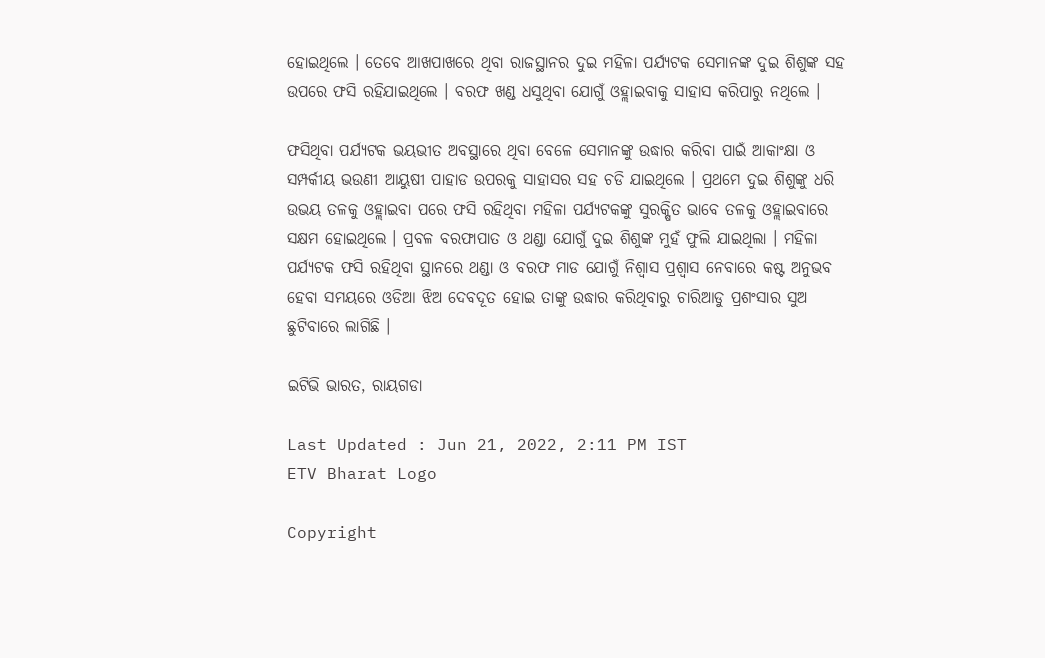ହୋଇଥିଲେ । ତେବେ ଆଖପାଖରେ ଥିବା ରାଜସ୍ଥାନର ଦୁଇ ମହିଳା ପର୍ଯ୍ୟଟକ ସେମାନଙ୍କ ଦୁଇ ଶିଶୁଙ୍କ ସହ ଉପରେ ଫସି ରହିଯାଇଥିଲେ । ବରଫ ଖଣ୍ଡ ଧସୁଥିବା ଯୋଗୁଁ ଓହ୍ଲାଇବାକୁ ସାହାସ କରିପାରୁ ନଥିଲେ ।

ଫସିଥିବା ପର୍ଯ୍ୟଟକ ଭୟଭୀତ ଅବସ୍ଥାରେ ଥିବା ବେଳେ ସେମାନଙ୍କୁ ଉଦ୍ଧାର କରିବା ପାଇଁ ଆକାଂକ୍ଷା ଓ ସମ୍ପର୍କୀୟ ଭଉଣୀ ଆୟୁଷୀ ପାହାଡ ଉପରକୁ ସାହାସର ସହ ଚଡି ଯାଇଥିଲେ । ପ୍ରଥମେ ଦୁଇ ଶିଶୁଙ୍କୁ ଧରି ଉଭୟ ତଳକୁ ଓହ୍ଲାଇବା ପରେ ଫସି ରହିଥିବା ମହିଳା ପର୍ଯ୍ୟଟକଙ୍କୁ ସୁରକ୍ଷିତ ଭାବେ ତଳକୁ ଓହ୍ଲାଇବାରେ ସକ୍ଷମ ହୋଇଥିଲେ । ପ୍ରବଳ ବରଫାପାତ ଓ ଥଣ୍ଡା ଯୋଗୁଁ ଦୁଇ ଶିଶୁଙ୍କ ମୁହଁ ଫୁଲି ଯାଇଥିଲା । ମହିଳା ପର୍ଯ୍ୟଟକ ଫସି ରହିଥିବା ସ୍ଥାନରେ ଥଣ୍ଡା ଓ ବରଫ ମାଡ ଯୋଗୁଁ ନିଶ୍ୱାସ ପ୍ରଶ୍ୱାସ ନେବାରେ କଷ୍ଟ ଅନୁଭବ ହେବା ସମୟରେ ଓଡିଆ ଝିଅ ଦେବଦୂତ ହୋଇ ତାଙ୍କୁ ଉଦ୍ଧାର କରିଥିବାରୁ ଚାରିଆଡୁ ପ୍ରଶଂସାର ସୁଅ ଛୁଟିବାରେ ଲାଗିଛି ।

ଇଟିଭି ଭାରତ, ରାୟଗଡା

Last Updated : Jun 21, 2022, 2:11 PM IST
ETV Bharat Logo

Copyright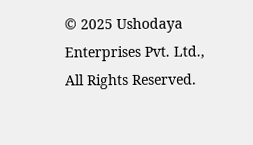© 2025 Ushodaya Enterprises Pvt. Ltd., All Rights Reserved.